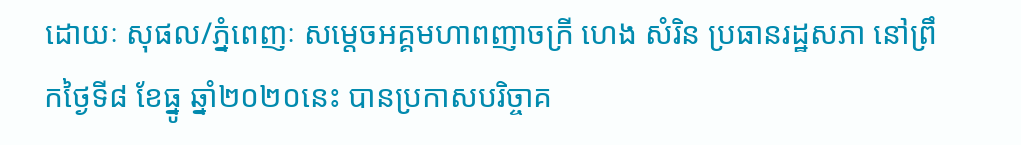ដោយៈ សុផល/ភ្នំពេញៈ សម្តេចអគ្គមហាពញាចក្រី ហេង សំរិន ប្រធានរដ្ឋសភា នៅព្រឹកថ្ងៃទី៨ ខែធ្នូ ឆ្នាំ២០២០នេះ បានប្រកាសបរិច្ចាគ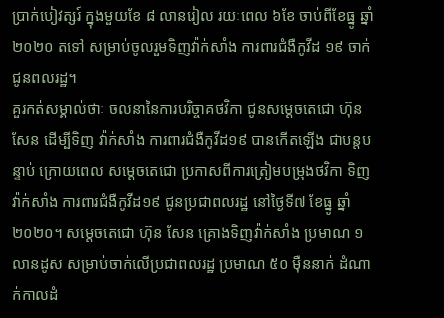ប្រាក់បៀវត្សរ៍ ក្នុងមួយខែ ៨ លានរៀល រយៈពេល ៦ខែ ចាប់ពីខែធ្នូ ឆ្នាំ២០២០ តទៅ សម្រាប់ចូលរួមទិញវ៉ាក់សាំង ការពារជំងឺកូវីដ ១៩ ចាក់ជូនពលរដ្ឋ។
គួរកត់សម្គាល់ថាៈ ចលនានៃការបរិច្ចាគថវិកា ជូនសម្តេចតេជោ ហ៊ុន សែន ដើម្បីទិញ វ៉ាក់សាំង ការពារជំងឺកូវីដ១៩ បានកើតឡើង ជាបន្តបន្ទាប់ ក្រោយពេល សម្តេចតេជោ ប្រកាសពីការត្រៀមបម្រុងថវិកា ទិញវ៉ាក់សាំង ការពារជំងឺកូវីដ១៩ ជូនប្រជាពលរដ្ឋ នៅថ្ងៃទី៧ ខែធ្នូ ឆ្នាំ២០២០។ សម្តេចតេជោ ហ៊ុន សែន គ្រោងទិញវ៉ាក់សាំង ប្រមាណ ១លានដូស សម្រាប់ចាក់លើប្រជាពលរដ្ឋ ប្រមាណ ៥០ ម៉ឺននាក់ ដំណាក់កាលដំ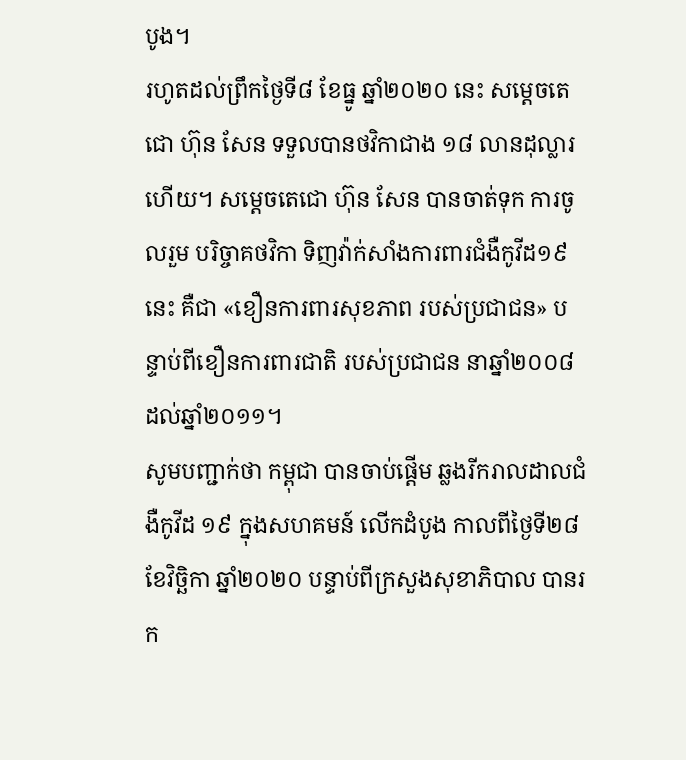បូង។
រហូតដល់ព្រឹកថ្ងៃទី៨ ខែធ្នូ ឆ្នាំ២០២០ នេះ សម្តេចតេជោ ហ៊ុន សែន ទទួលបានថវិកាជាង ១៨ លានដុល្លារហើយ។ សម្តេចតេជោ ហ៊ុន សែន បានចាត់ទុក ការចូលរួម បរិច្ចាគថវិកា ទិញវ៉ាក់សាំងការពារជំងឺកូវីដ១៩នេះ គឺជា «ខឿនការពារសុខភាព របស់ប្រជាជន» បន្ទាប់ពីខឿនការពារជាតិ របស់ប្រជាជន នាឆ្នាំ២០០៨ ដល់ឆ្នាំ២០១១។
សូមបញ្ជាក់ថា កម្ពុជា បានចាប់ផ្តើម ឆ្លងរីករាលដាលជំងឺកូវីដ ១៩ ក្នុងសហគមន៍ លើកដំបូង កាលពីថ្ងៃទី២៨ ខែវិច្ឆិកា ឆ្នាំ២០២០ បន្ទាប់ពីក្រសួងសុខាភិបាល បានរក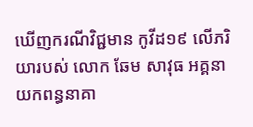ឃើញករណីវិជ្ជមាន កូវីដ១៩ លើភរិយារបស់ លោក ឆែម សាវុធ អគ្គនាយកពន្ធនាគា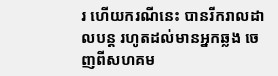រ ហើយករណីនេះ បានរីករាលដាលបន្ត រហូតដល់មានអ្នកឆ្លង ចេញពីសហគម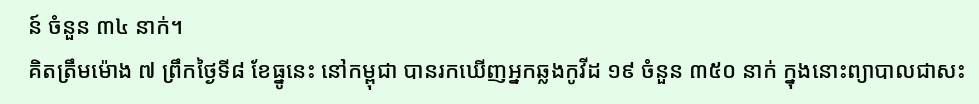ន៍ ចំនួន ៣៤ នាក់។
គិតត្រឹមម៉ោង ៧ ព្រឹកថ្ងៃទី៨ ខែធ្នូនេះ នៅកម្ពុជា បានរកឃើញអ្នកឆ្លងកូវីដ ១៩ ចំនួន ៣៥០ នាក់ ក្នុងនោះព្យាបាលជាសះ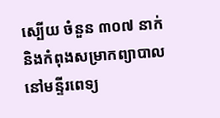ស្បើយ ចំនួន ៣០៧ នាក់ និងកំពុងសម្រាកព្យាបាល នៅមន្ទីរពេទ្យ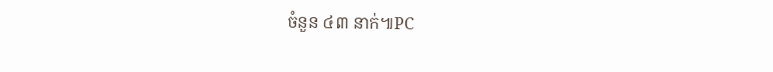ចំនួន ៤៣ នាក់៕PC